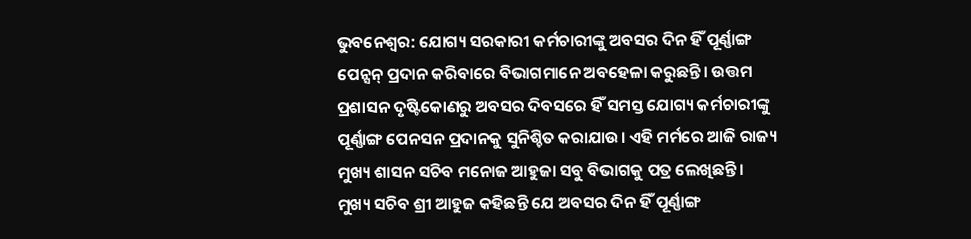ଭୁବନେଶ୍ବର: ଯୋଗ୍ୟ ସରକାରୀ କର୍ମଚାରୀଙ୍କୁ ଅବସର ଦିନ ହିଁ ପୂର୍ଣ୍ଣାଙ୍ଗ ପେନ୍ସନ୍ ପ୍ରଦାନ କରିବାରେ ବିଭାଗମାନେ ଅବହେଳା କରୁଛନ୍ତି। ଉତ୍ତମ ପ୍ରଶାସନ ଦୃଷ୍ଟିକୋଣରୁ ଅବସର ଦିବସରେ ହିଁ ସମସ୍ତ ଯୋଗ୍ୟ କର୍ମଚାରୀଙ୍କୁ ପୂର୍ଣ୍ଣାଙ୍ଗ ପେନସନ ପ୍ରଦାନକୁ ସୁନିଶ୍ଚିତ କରାଯାଉ। ଏହି ମର୍ମରେ ଆଜି ରାଜ୍ୟ ମୁଖ୍ୟ ଶାସନ ସଚିବ ମନୋଜ ଆହୁଜା ସବୁ ବିଭାଗକୁ ପତ୍ର ଲେଖିଛନ୍ତି।
ମୁଖ୍ୟ ସଚିବ ଶ୍ରୀ ଆହୁଜ କହିଛନ୍ତି ଯେ ଅବସର ଦିନ ହିଁ ପୂର୍ଣ୍ଣାଙ୍ଗ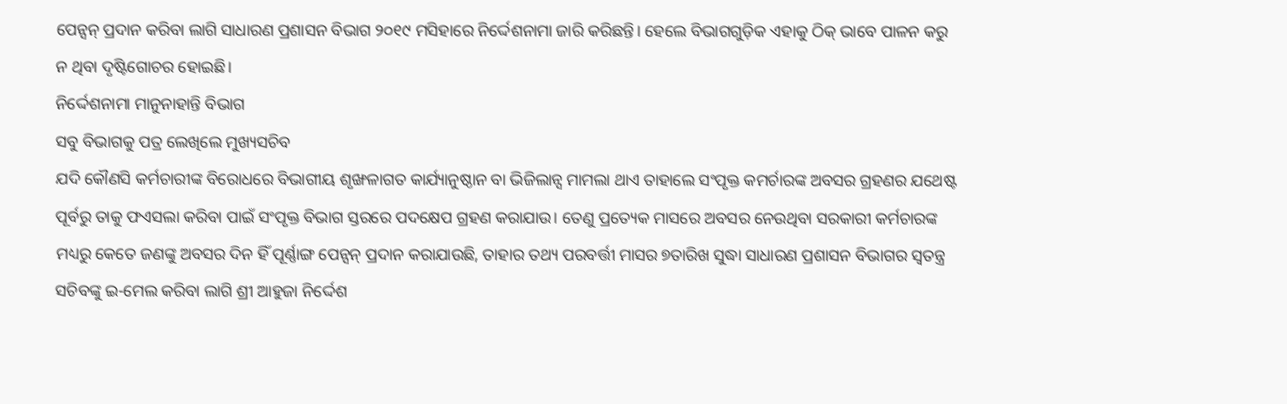ପେନ୍ସନ୍ ପ୍ରଦାନ କରିବା ଲାଗି ସାଧାରଣ ପ୍ରଶାସନ ବିଭାଗ ୨୦୧୯ ମସିହାରେ ନିର୍ଦ୍ଦେଶନାମା ଜାରି କରିଛନ୍ତି। ହେଲେ ବିଭାଗଗୁଡ଼ିକ ଏହାକୁ ଠିକ୍ ଭାବେ ପାଳନ କରୁ ନ ଥିବା ଦୃଷ୍ଟିଗୋଚର ହୋଇଛି।
ନିର୍ଦ୍ଦେଶନାମା ମାନୁନାହାନ୍ତି ବିଭାଗ
ସବୁ ବିଭାଗକୁ ପତ୍ର ଲେଖିଲେ ମୁଖ୍ୟସଚିବ
ଯଦି କୌଣସି କର୍ମଚାରୀଙ୍କ ବିରୋଧରେ ବିଭାଗୀୟ ଶୃଙ୍ଖଳାଗତ କାର୍ଯ୍ୟାନୁଷ୍ଠାନ ବା ଭିଜିଲାନ୍ସ ମାମଲା ଥାଏ ତାହାଲେ ସଂପୃକ୍ତ କମର୍ଚାରଙ୍କ ଅବସର ଗ୍ରହଣର ଯଥେଷ୍ଟ ପୂର୍ବରୁ ତାକୁ ଫଏସଲା କରିବା ପାଇଁ ସଂପୃକ୍ତ ବିଭାଗ ସ୍ତରରେ ପଦକ୍ଷେପ ଗ୍ରହଣ କରାଯାଉ। ତେଣୁ ପ୍ରତ୍ୟେକ ମାସରେ ଅବସର ନେଉଥିବା ସରକାରୀ କର୍ମଚାରଙ୍କ ମଧ୍ୟରୁ କେତେ ଜଣଙ୍କୁ ଅବସର ଦିନ ହିଁ ପୂର୍ଣ୍ଣାଙ୍ଗ ପେନ୍ସନ୍ ପ୍ରଦାନ କରାଯାଉଛି, ତାହାର ତଥ୍ୟ ପରବର୍ତ୍ତୀ ମାସର ୭ତାରିଖ ସୁଦ୍ଧା ସାଧାରଣ ପ୍ରଶାସନ ବିଭାଗର ସ୍ବତନ୍ତ୍ର ସଚିବଙ୍କୁ ଇ-ମେଲ କରିବା ଲାଗି ଶ୍ରୀ ଆହୁଜା ନିର୍ଦ୍ଦେଶ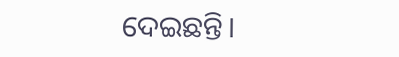ଦେଇଛନ୍ତି।